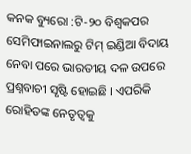କନକ ବ୍ୟୁରୋ :ଟି-୨୦ ବିଶ୍ୱକପର ସେମିଫାଇନାଲରୁ ଟିମ୍ ଇଣ୍ଡିଆ ବିଦାୟ ନେବା ପରେ ଭାରତୀୟ ଦଳ ଉପରେ ପ୍ରଶ୍ନବାଚୀ ସୃଷ୍ଟି ହୋଇଛି । ଏପରିକି ରୋହିତଙ୍କ ନେତୃତ୍ୱକୁ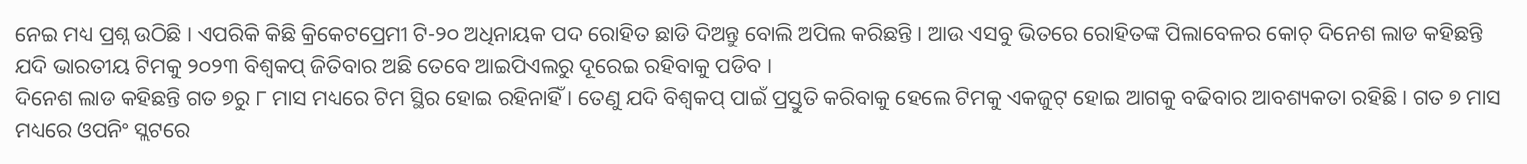ନେଇ ମଧ୍ୟ ପ୍ରଶ୍ନ ଉଠିଛି । ଏପରିକି କିଛି କ୍ରିକେଟପ୍ରେମୀ ଟି-୨୦ ଅଧିନାୟକ ପଦ ରୋହିତ ଛାଡି ଦିଅନ୍ତୁ ବୋଲି ଅପିଲ କରିଛନ୍ତି । ଆଉ ଏସବୁ ଭିତରେ ରୋହିତଙ୍କ ପିଲାବେଳର କୋଚ୍ ଦିନେଶ ଲାଡ କହିଛନ୍ତି ଯଦି ଭାରତୀୟ ଟିମକୁ ୨୦୨୩ ବିଶ୍ୱକପ୍ ଜିତିବାର ଅଛି ତେବେ ଆଇପିଏଲରୁ ଦୂରେଇ ରହିବାକୁ ପଡିବ ।
ଦିନେଶ ଲାଡ କହିଛନ୍ତି ଗତ ୭ରୁ ୮ ମାସ ମଧ୍ୟରେ ଟିମ ସ୍ଥିର ହୋଇ ରହିନାହିଁ । ତେଣୁ ଯଦି ବିଶ୍ୱକପ୍ ପାଇଁ ପ୍ରସ୍ତୁତି କରିବାକୁ ହେଲେ ଟିମକୁ ଏକଜୁଟ୍ ହୋଇ ଆଗକୁ ବଢିବାର ଆବଶ୍ୟକତା ରହିଛି । ଗତ ୭ ମାସ ମଧ୍ୟରେ ଓପନିଂ ସ୍ଲଟରେ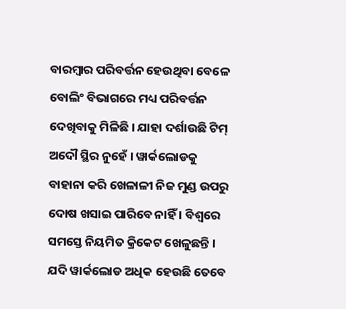ବାରମ୍ବାର ପରିବର୍ତ୍ତନ ହେଉଥିବା ବେଳେ ବୋଲିଂ ବିଭାଗରେ ମଧ୍ୟ ପରିବର୍ତ୍ତନ ଦେଖିବାକୁ ମିଳିଛି । ଯାହା ଦର୍ଶାଉଛି ଟିମ୍ ଅଦୌ ସ୍ଥିର ନୁହେଁ । ୱାର୍କଲୋଡକୁ ବାହାନା କରି ଖେଳାଳୀ ନିଜ ମୁଣ୍ଡ ଉପରୁ ଦୋଷ ଖସାଇ ପାରିବେ ନାହିଁ । ବିଶ୍ୱରେ ସମସ୍ତେ ନିୟମିତ କ୍ରିକେଟ ଖେଳୁଛନ୍ତି । ଯଦି ୱାର୍କଲୋଡ ଅଧିକ ହେଉଛି ତେବେ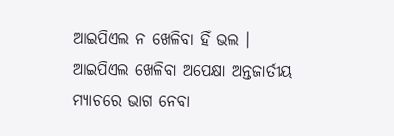ଆଇପିଏଲ ନ ଖେଳିବା ହିଁ ଭଲ । ଆଇପିଏଲ ଖେଳିବା ଅପେକ୍ଷା ଅନ୍ତଜାର୍ତୀୟ ମ୍ୟାଚରେ ଭାଗ ନେବା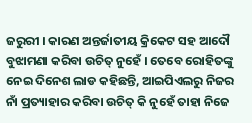ଜରୁରୀ । କାରଣ ଅନ୍ତର୍ଜାତୀୟ କ୍ରିକେଟ ସହ ଆଦୌ ବୁଝାମଣା କରିବା ଉଚିତ୍ ନୁହେଁ । ତେବେ ରୋହିତଙ୍କୁ ନେଇ ଦିନେଶ ଲାଡ କହିଛନ୍ତି, ଆଇପିଏଲରୁ ନିଜର ନାଁ ପ୍ରତ୍ୟାହାର କରିବା ଉଚିତ୍ କି ନୁହେଁ ତାହା ନିଜେ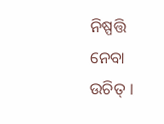ନିଷ୍ପତ୍ତି ନେବା ଉଚିତ୍ ।